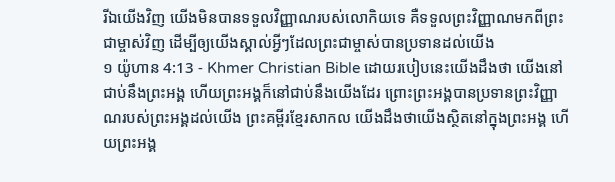រីឯយើងវិញ យើងមិនបានទទួលវិញ្ញាណរបស់លោកិយទេ គឺទទួលព្រះវិញ្ញាណមកពីព្រះជាម្ចាស់វិញ ដើម្បីឲ្យយើងស្គាល់អ្វីៗដែលព្រះជាម្ចាស់បានប្រទានដល់យើង
១ យ៉ូហាន 4:13 - Khmer Christian Bible ដោយរបៀបនេះយើងដឹងថា យើងនៅជាប់នឹងព្រះអង្គ ហើយព្រះអង្គក៏នៅជាប់នឹងយើងដែរ ព្រោះព្រះអង្គបានប្រទានព្រះវិញ្ញាណរបស់ព្រះអង្គដល់យើង ព្រះគម្ពីរខ្មែរសាកល យើងដឹងថាយើងស្ថិតនៅក្នុងព្រះអង្គ ហើយព្រះអង្គ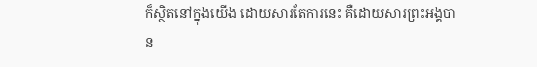ក៏ស្ថិតនៅក្នុងយើង ដោយសារតែការនេះ គឺដោយសារព្រះអង្គបាន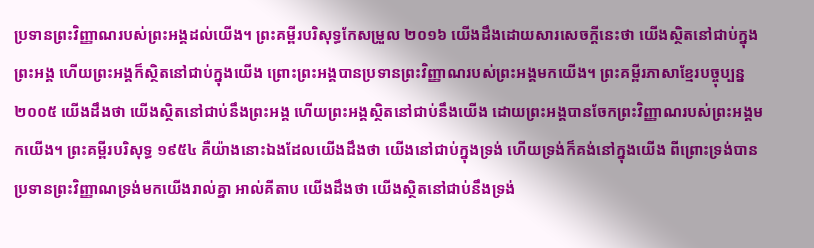ប្រទានព្រះវិញ្ញាណរបស់ព្រះអង្គដល់យើង។ ព្រះគម្ពីរបរិសុទ្ធកែសម្រួល ២០១៦ យើងដឹងដោយសារសេចក្ដីនេះថា យើងស្ថិតនៅជាប់ក្នុងព្រះអង្គ ហើយព្រះអង្គក៏ស្ថិតនៅជាប់ក្នុងយើង ព្រោះព្រះអង្គបានប្រទានព្រះវិញ្ញាណរបស់ព្រះអង្គមកយើង។ ព្រះគម្ពីរភាសាខ្មែរបច្ចុប្បន្ន ២០០៥ យើងដឹងថា យើងស្ថិតនៅជាប់នឹងព្រះអង្គ ហើយព្រះអង្គស្ថិតនៅជាប់នឹងយើង ដោយព្រះអង្គបានចែកព្រះវិញ្ញាណរបស់ព្រះអង្គមកយើង។ ព្រះគម្ពីរបរិសុទ្ធ ១៩៥៤ គឺយ៉ាងនោះឯងដែលយើងដឹងថា យើងនៅជាប់ក្នុងទ្រង់ ហើយទ្រង់ក៏គង់នៅក្នុងយើង ពីព្រោះទ្រង់បានប្រទានព្រះវិញ្ញាណទ្រង់មកយើងរាល់គ្នា អាល់គីតាប យើងដឹងថា យើងស្ថិតនៅជាប់នឹងទ្រង់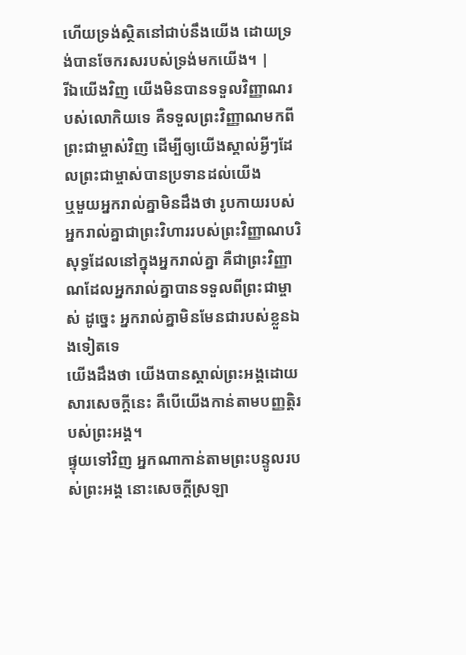ហើយទ្រង់ស្ថិតនៅជាប់នឹងយើង ដោយទ្រង់បានចែករសរបស់ទ្រង់មកយើង។ |
រីឯយើងវិញ យើងមិនបានទទួលវិញ្ញាណរបស់លោកិយទេ គឺទទួលព្រះវិញ្ញាណមកពីព្រះជាម្ចាស់វិញ ដើម្បីឲ្យយើងស្គាល់អ្វីៗដែលព្រះជាម្ចាស់បានប្រទានដល់យើង
ឬមួយអ្នករាល់គ្នាមិនដឹងថា រូបកាយរបស់អ្នករាល់គ្នាជាព្រះវិហាររបស់ព្រះវិញ្ញាណបរិសុទ្ធដែលនៅក្នុងអ្នករាល់គ្នា គឺជាព្រះវិញ្ញាណដែលអ្នករាល់គ្នាបានទទួលពីព្រះជាម្ចាស់ ដូច្នេះ អ្នករាល់គ្នាមិនមែនជារបស់ខ្លួនឯងទៀតទេ
យើងដឹងថា យើងបានស្គាល់ព្រះអង្គដោយសារសេចក្ដីនេះ គឺបើយើងកាន់តាមបញ្ញត្ដិរបស់ព្រះអង្គ។
ផ្ទុយទៅវិញ អ្នកណាកាន់តាមព្រះបន្ទូលរបស់ព្រះអង្គ នោះសេចក្ដីស្រឡា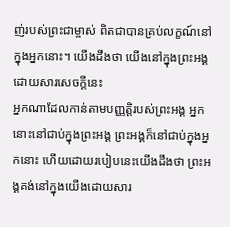ញ់របស់ព្រះជាម្ចាស់ ពិតជាបានគ្រប់លក្ខណ៍នៅក្នុងអ្នកនោះ។ យើងដឹងថា យើងនៅក្នុងព្រះអង្គដោយសារសេចក្ដីនេះ
អ្នកណាដែលកាន់តាមបញ្ញត្ដិរបស់ព្រះអង្គ អ្នកនោះនៅជាប់ក្នុងព្រះអង្គ ព្រះអង្គក៏នៅជាប់ក្នុងអ្នកនោះ ហើយដោយរបៀបនេះយើងដឹងថា ព្រះអង្គគង់នៅក្នុងយើងដោយសារ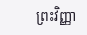ព្រះវិញ្ញា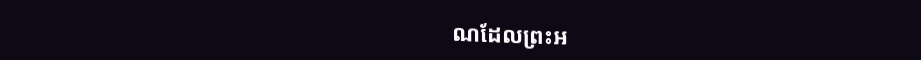ណដែលព្រះអ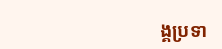ង្គប្រទា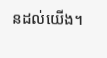នដល់យើង។